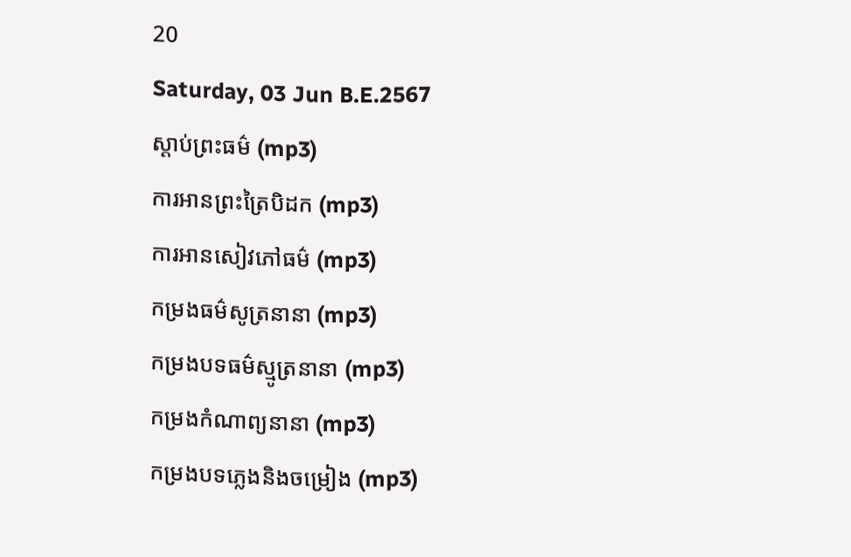20
Saturday, 03 Jun B.E.2567
ស្តាប់ព្រះធម៌ (mp3)
ការអានព្រះត្រៃបិដក (mp3)
ការអានសៀវភៅធម៌ (mp3)
កម្រងធម៌សូត្រនានា (mp3)
កម្រងបទធម៌ស្មូត្រនានា (mp3)
កម្រងកំណាព្យនានា (mp3)
កម្រងបទភ្លេងនិងចម្រៀង (mp3)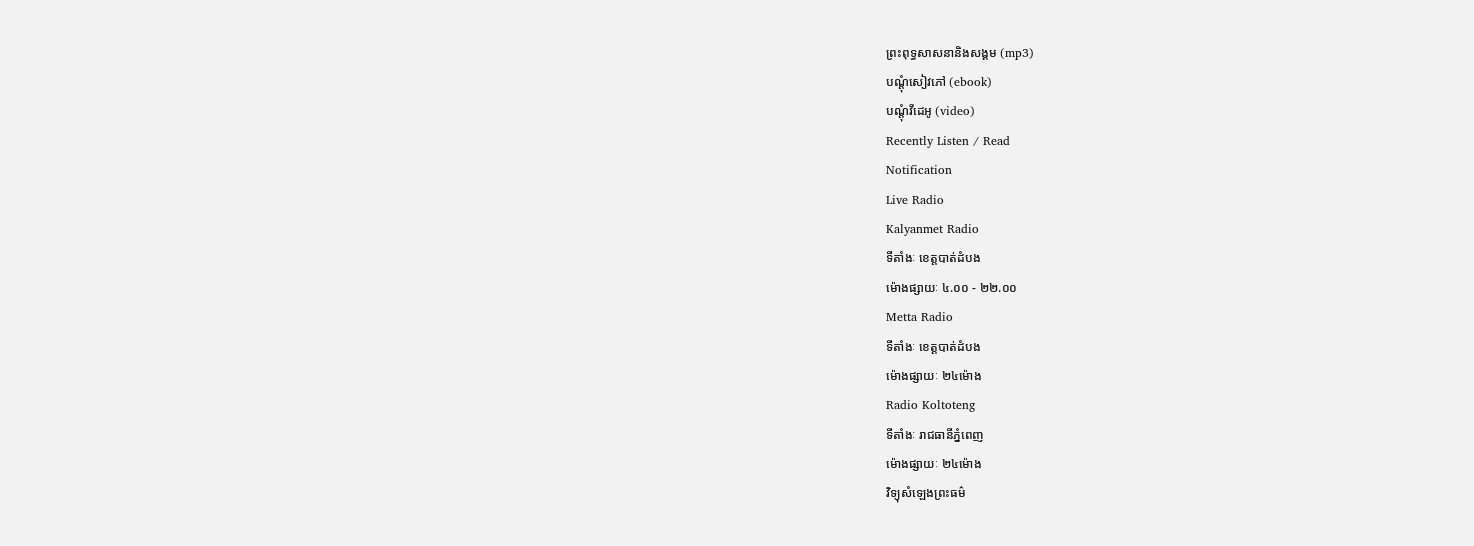ព្រះពុទ្ធសាសនានិងសង្គម (mp3)
បណ្តុំសៀវភៅ (ebook)
បណ្តុំវីដេអូ (video)
Recently Listen / Read
Notification
Live Radio
Kalyanmet Radio
ទីតាំងៈ ខេត្តបាត់ដំបង
ម៉ោងផ្សាយៈ ៤.០០ - ២២.០០
Metta Radio
ទីតាំងៈ ខេត្តបាត់ដំបង
ម៉ោងផ្សាយៈ ២៤ម៉ោង
Radio Koltoteng
ទីតាំងៈ រាជធានីភ្នំពេញ
ម៉ោងផ្សាយៈ ២៤ម៉ោង
វិទ្យុសំឡេងព្រះធម៌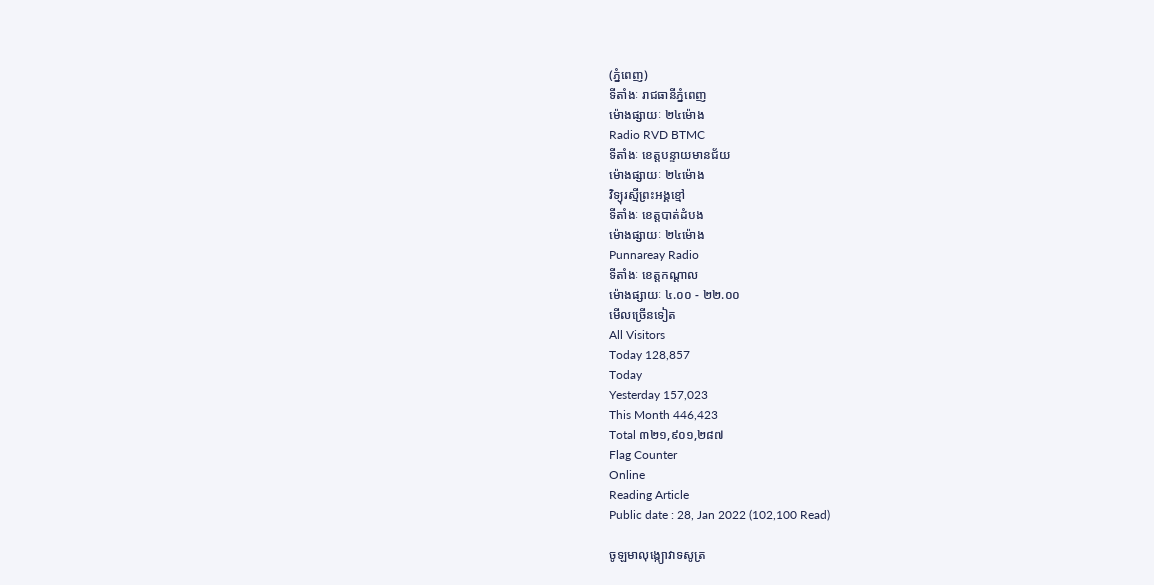(ភ្នំពេញ)
ទីតាំងៈ រាជធានីភ្នំពេញ
ម៉ោងផ្សាយៈ ២៤ម៉ោង
Radio RVD BTMC
ទីតាំងៈ ខេត្តបន្ទាយមានជ័យ
ម៉ោងផ្សាយៈ ២៤ម៉ោង
វិទ្យុរស្មីព្រះអង្គខ្មៅ
ទីតាំងៈ ខេត្តបាត់ដំបង
ម៉ោងផ្សាយៈ ២៤ម៉ោង
Punnareay Radio
ទីតាំងៈ ខេត្តកណ្តាល
ម៉ោងផ្សាយៈ ៤.០០ - ២២.០០
មើលច្រើនទៀត
All Visitors
Today 128,857
Today
Yesterday 157,023
This Month 446,423
Total ៣២១,៩០១,២៨៧
Flag Counter
Online
Reading Article
Public date : 28, Jan 2022 (102,100 Read)

ចូឡមាលុង្ក្យោវាទសូត្រ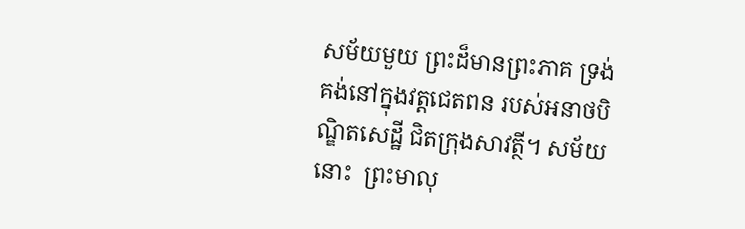សម័យមួយ ព្រះដ៏មានព្រះភាគ ទ្រង់គង់នៅក្នុងវត្តជេតពន របស់អនាថបិណ្ឌិតសេដ្ឋី ជិតក្រុងសាវត្ថី។ សម័យនោះ  ព្រះមាលុ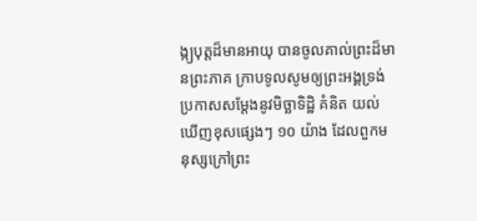ង្ក្យបុត្តដ៏មានអាយុ បានចូលគាល់ព្រះដ៏មានព្រះភាគ ក្រាបទូលសូមឲ្យព្រះអង្គទ្រង់ប្រកាសសម្ដែងនូវមិច្ឆាទិដ្ឋិ គំនិត យល់ឃើញខុសផ្សេងៗ ១០ យ៉ាង ដែលពួកមនុស្សក្រៅព្រះ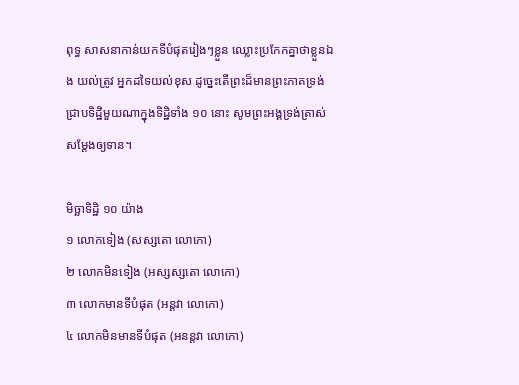ពុទ្ធ សាសនាកាន់យកទីបំផុតរៀងៗខ្លួន ឈ្លោះប្រកែកគ្នាថាខ្លួនឯង យល់ត្រូវ អ្នកដទៃយល់ខុស ដូច្នេះតើព្រះដ៏មានព្រះភាគទ្រង់ ជ្រាបទិដ្ឋិមួយណាក្នុងទិដ្ឋិទាំង ១០ នោះ សូមព្រះអង្គទ្រង់ត្រាស់ សម្ដែងឲ្យទាន។

មិច្ឆាទិដ្ឋិ ១០ យ៉ាង
១ លោកទៀង (សស្សតោ លោកោ)
២ លោកមិនទៀង (អស្សស្សតោ លោកោ)
៣ លោកមានទីបំផុត (អន្តវា លោកោ)
៤ លោកមិនមានទីបំផុត (អនន្តវា លោកោ)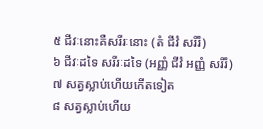៥ ជីវៈនោះគឺសរីរៈនោះ (តំ ជីវំ សរីរំ)
៦ ជីវៈដទៃ សរីរៈដទៃ (អញ្ញំ ជីវំ អញ្ញំ សរីរំ)
៧ សត្វស្លាប់ហើយកើតទៀត
៨ សត្វស្លាប់ហើយ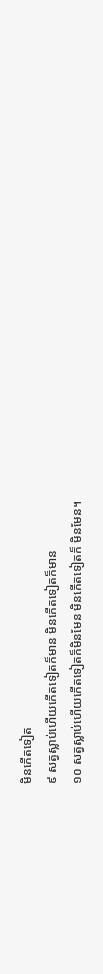មិនកើតទៀត
៩ សត្វស្លាប់ហើយកើតទៀតក៏មាន មិនកើតទៀតក៏មាន
១០ សត្វស្លាប់ហើយកើតទៀតក៏មិនមែន មិនកើតទៀតក៏ មិនមែន។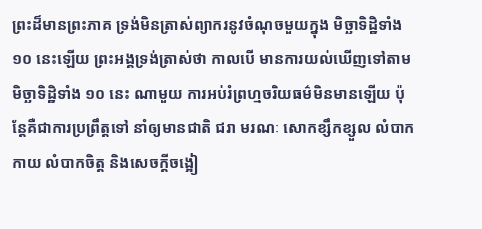ព្រះដ៏មានព្រះភាគ ទ្រង់មិនត្រាស់ព្យាករនូវចំណុចមួយក្នុង មិច្ឆាទិដ្ឋិទាំង ១០ នេះឡើយ ព្រះអង្គទ្រង់ត្រាស់ថា កាលបើ មានការយល់ឃើញទៅតាមមិច្ឆាទិដ្ឋិទាំង ១០ នេះ ណាមួយ ការអប់រំព្រហ្មចរិយធម៌មិនមានឡើយ ប៉ុន្តែគឺជាការប្រព្រឹត្តទៅ នាំឲ្យមានជាតិ ជរា មរណៈ សោកខ្សឹកខ្សួល លំបាកកាយ លំបាកចិត្ត និងសេចក្ដីចង្អៀ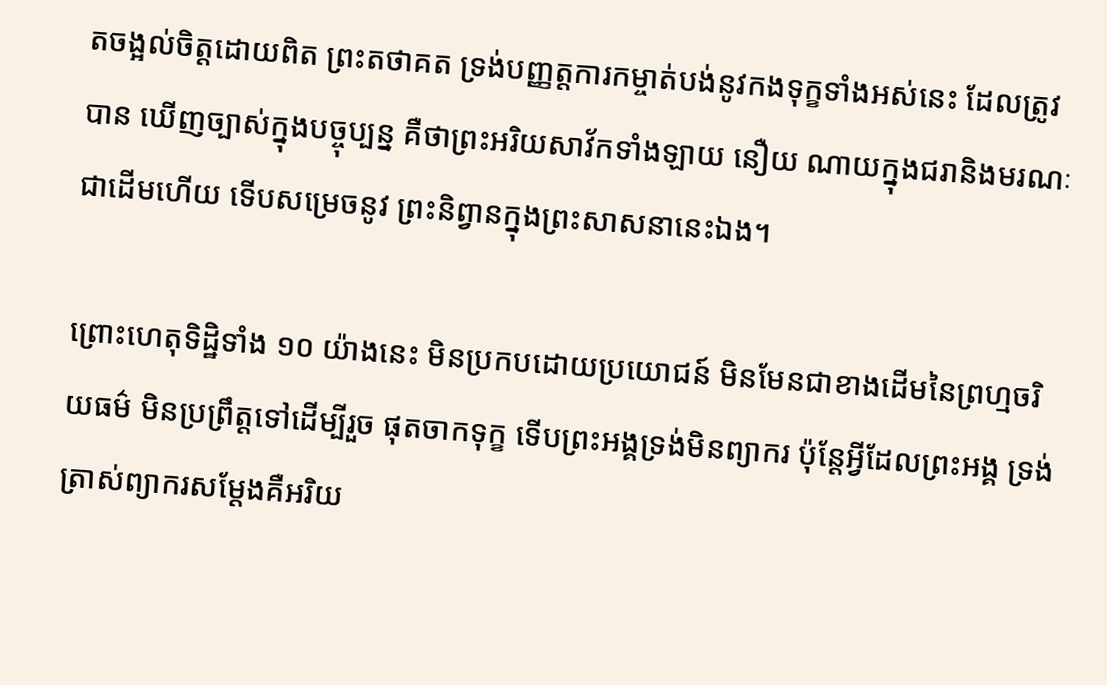តចង្អល់ចិត្តដោយពិត ព្រះតថាគត ទ្រង់បញ្ញត្តការកម្ចាត់បង់នូវកងទុក្ខទាំងអស់នេះ ដែលត្រូវបាន ឃើញច្បាស់ក្នុងបច្ចុប្បន្ន គឺថាព្រះអរិយសាវ័កទាំងឡាយ នឿយ ណាយក្នុងជរានិងមរណៈ ជាដើមហើយ ទើបសម្រេចនូវ ព្រះនិព្វានក្នុងព្រះសាសនានេះឯង។

ព្រោះហេតុទិដ្ឋិទាំង ១០ យ៉ាងនេះ មិនប្រកបដោយប្រយោជន៍ មិនមែនជាខាងដើមនៃព្រហ្មចរិយធម៌ មិនប្រព្រឹត្តទៅដើម្បីរួច ផុតចាកទុក្ខ ទើបព្រះអង្គទ្រង់មិនព្យាករ ប៉ុន្តែអ្វីដែលព្រះអង្គ ទ្រង់ត្រាស់ព្យាករសម្ដែងគឺអរិយ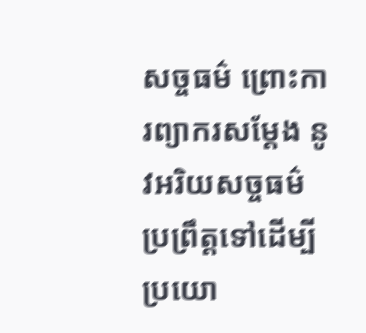សច្ចធម៌ ព្រោះការព្យាករសម្ដែង នូវអរិយសច្ចធម៌ ប្រព្រឹត្តទៅដើម្បីប្រយោ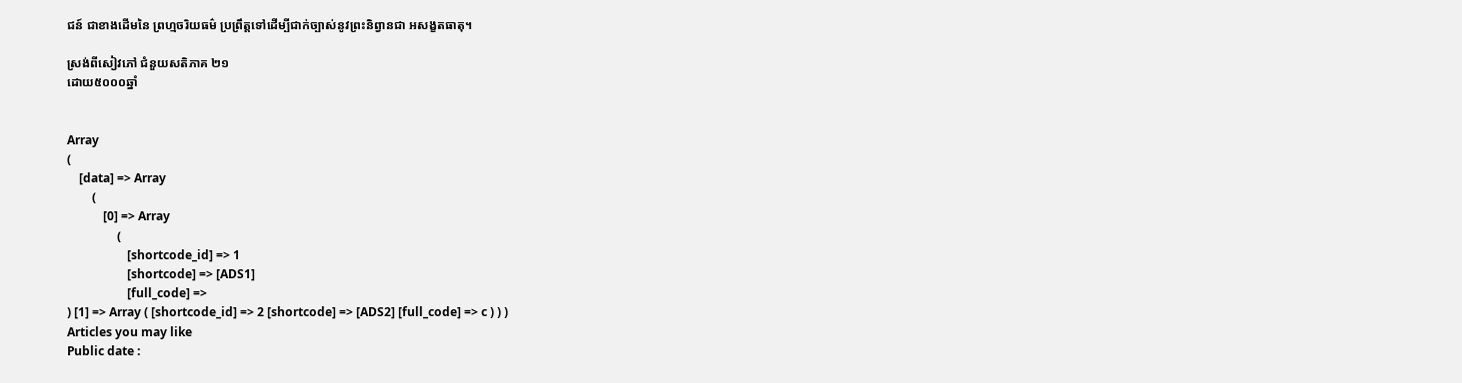ជន៍ ជាខាងដើមនៃ ព្រហ្មចរិយធម៌ ប្រព្រឹត្តទៅដើម្បីជាក់ច្បាស់នូវព្រះនិព្វានជា អសង្ខតធាតុ។

ស្រង់ពីសៀវភៅ ជំនួយសតិភាគ ២១
ដោយ៥០០០ឆ្នាំ


Array
(
    [data] => Array
        (
            [0] => Array
                (
                    [shortcode_id] => 1
                    [shortcode] => [ADS1]
                    [full_code] =>
) [1] => Array ( [shortcode_id] => 2 [shortcode] => [ADS2] [full_code] => c ) ) )
Articles you may like
Public date :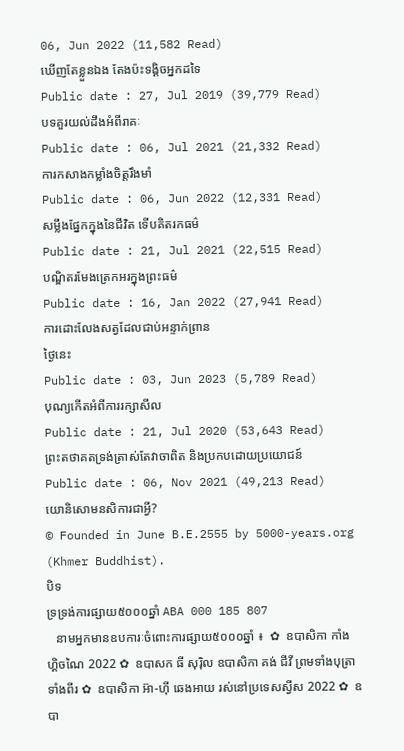06, Jun 2022 (11,582 Read)
ឃើញតែខ្លួនឯង តែងប៉ះទង្គិចអ្នកដទៃ
Public date : 27, Jul 2019 (39,779 Read)
បទគួរយល់ដឹងអំពីរាគៈ
Public date : 06, Jul 2021 (21,332 Read)
ការកសាងកម្លាំងចិត្តរឹងមាំ
Public date : 06, Jun 2022 (12,331 Read)
សម្លឹងផ្នែកក្នុងនៃជីវិត ទើបគិតរកធម៌
Public date : 21, Jul 2021 (22,515 Read)
បណ្ឌិតរមែងត្រេកអរក្នុងព្រះធម៌
Public date : 16, Jan 2022 (27,941 Read)
ការដោះលែងសត្វដែលជាប់អន្ទាក់ព្រាន
ថ្ងៃនេះ
Public date : 03, Jun 2023 (5,789 Read)
បុណ្យកេីតអំពីការរក្សាសីល
Public date : 21, Jul 2020 (53,643 Read)
ព្រះតថាគតទ្រង់ត្រាស់តែវាចាពិត និងប្រកបដោយប្រយោជន៍
Public date : 06, Nov 2021 (49,213 Read)
យោនិសោមនសិការជាអ្វី?
© Founded in June B.E.2555 by 5000-years.org (Khmer Buddhist).
បិទ
ទ្រទ្រង់ការផ្សាយ៥០០០ឆ្នាំ ABA 000 185 807
   នាមអ្នកមានឧបការៈចំពោះការផ្សាយ៥០០០ឆ្នាំ ៖  ✿  ឧបាសិកា កាំង ហ្គិចណៃ 2022 ✿  ឧបាសក ធី សុរ៉ិល ឧបាសិកា គង់ ជីវី ព្រមទាំងបុត្រាទាំងពីរ ✿  ឧបាសិកា អ៊ា-ហុី ឆេងអាយ រស់នៅប្រទេសស្វីស 2022 ✿  ឧបា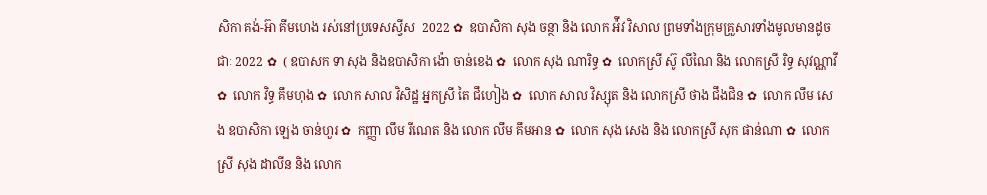សិកា គង់-អ៊ា គីមហេង រស់នៅប្រទេសស្វីស  2022 ✿  ឧបាសិកា សុង ចន្ថា និង លោក អ៉ីវ វិសាល ព្រមទាំងក្រុមគ្រួសារទាំងមូលមានដូចជាៈ 2022 ✿  ( ឧបាសក ទា សុង និងឧបាសិកា ង៉ោ ចាន់ខេង ✿  លោក សុង ណារិទ្ធ ✿  លោកស្រី ស៊ូ លីណៃ និង លោកស្រី រិទ្ធ សុវណ្ណាវី  ✿  លោក វិទ្ធ គឹមហុង ✿  លោក សាល វិសិដ្ឋ អ្នកស្រី តៃ ជឹហៀង ✿  លោក សាល វិស្សុត និង លោកស្រី ថាង ជឹងជិន ✿  លោក លឹម សេង ឧបាសិកា ឡេង ចាន់ហួរ ✿  កញ្ញា លឹម រីណេត និង លោក លឹម គឹមអាន ✿  លោក សុង សេង និង លោកស្រី សុក ផាន់ណា ✿  លោកស្រី សុង ដាលីន និង លោក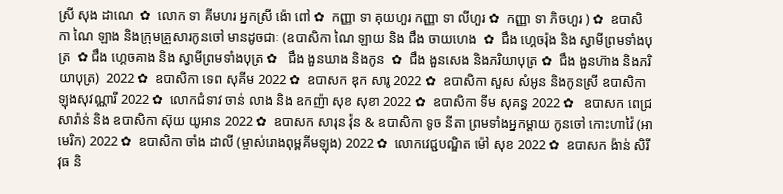ស្រី សុង ដាណេ  ✿  លោក ទា គីមហរ អ្នកស្រី ង៉ោ ពៅ ✿  កញ្ញា ទា គុយហួរ កញ្ញា ទា លីហួរ ✿  កញ្ញា ទា ភិចហួរ ) ✿  ឧបាសិកា ណៃ ឡាង និងក្រុមគ្រួសារកូនចៅ មានដូចជាៈ (ឧបាសិកា ណៃ ឡាយ និង ជឹង ចាយហេង  ✿  ជឹង ហ្គេចរ៉ុង និង ស្វាមីព្រមទាំងបុត្រ  ✿ ជឹង ហ្គេចគាង និង ស្វាមីព្រមទាំងបុត្រ ✿   ជឹង ងួនឃាង និងកូន  ✿  ជឹង ងួនសេង និងភរិយាបុត្រ ✿  ជឹង ងួនហ៊ាង និងភរិយាបុត្រ)  2022 ✿  ឧបាសិកា ទេព សុគីម 2022 ✿  ឧបាសក ឌុក សារូ 2022 ✿  ឧបាសិកា សួស សំអូន និងកូនស្រី ឧបាសិកា ឡុងសុវណ្ណារី 2022 ✿  លោកជំទាវ ចាន់ លាង និង ឧកញ៉ា សុខ សុខា 2022 ✿  ឧបាសិកា ទីម សុគន្ធ 2022 ✿   ឧបាសក ពេជ្រ សារ៉ាន់ និង ឧបាសិកា ស៊ុយ យូអាន 2022 ✿  ឧបាសក សារុន វ៉ុន & ឧបាសិកា ទូច នីតា ព្រមទាំងអ្នកម្តាយ កូនចៅ កោះហាវ៉ៃ (អាមេរិក) 2022 ✿  ឧបាសិកា ចាំង ដាលី (ម្ចាស់រោងពុម្ពគីមឡុង) 2022 ✿  លោកវេជ្ជបណ្ឌិត ម៉ៅ សុខ 2022 ✿  ឧបាសក ង៉ាន់ សិរីវុធ និ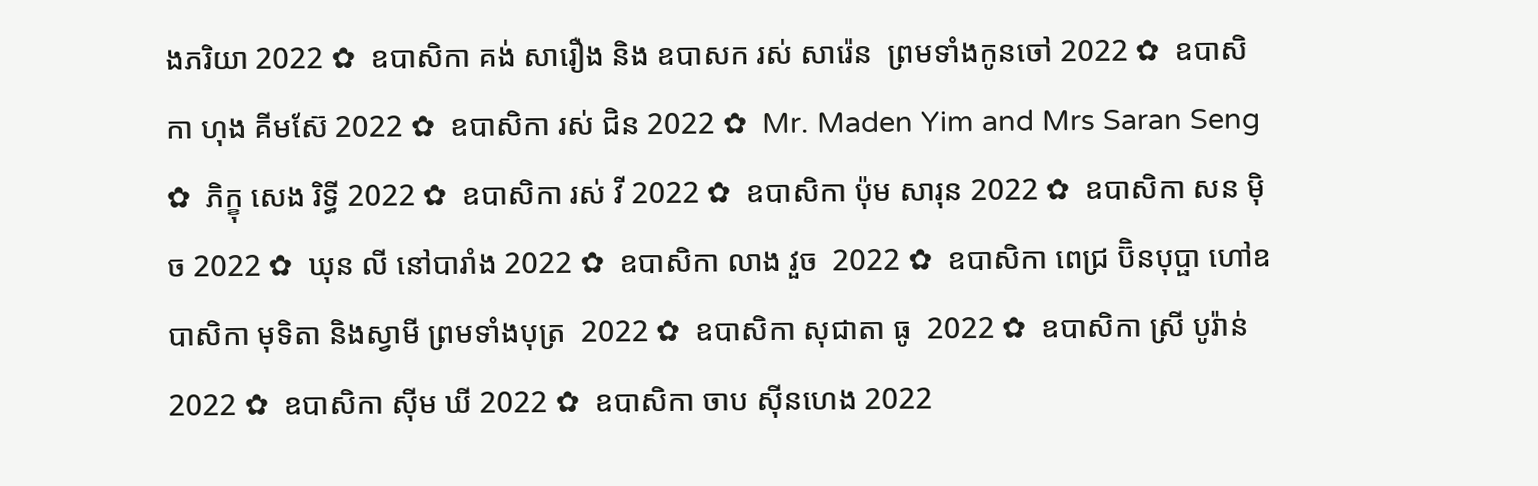ងភរិយា 2022 ✿  ឧបាសិកា គង់ សារឿង និង ឧបាសក រស់ សារ៉េន  ព្រមទាំងកូនចៅ 2022 ✿  ឧបាសិកា ហុង គីមស៊ែ 2022 ✿  ឧបាសិកា រស់ ជិន 2022 ✿  Mr. Maden Yim and Mrs Saran Seng  ✿  ភិក្ខុ សេង រិទ្ធី 2022 ✿  ឧបាសិកា រស់ វី 2022 ✿  ឧបាសិកា ប៉ុម សារុន 2022 ✿  ឧបាសិកា សន ម៉ិច 2022 ✿  ឃុន លី នៅបារាំង 2022 ✿  ឧបាសិកា លាង វួច  2022 ✿  ឧបាសិកា ពេជ្រ ប៊ិនបុប្ផា ហៅឧបាសិកា មុទិតា និងស្វាមី ព្រមទាំងបុត្រ  2022 ✿  ឧបាសិកា សុជាតា ធូ  2022 ✿  ឧបាសិកា ស្រី បូរ៉ាន់ 2022 ✿  ឧបាសិកា ស៊ីម ឃី 2022 ✿  ឧបាសិកា ចាប ស៊ីនហេង 2022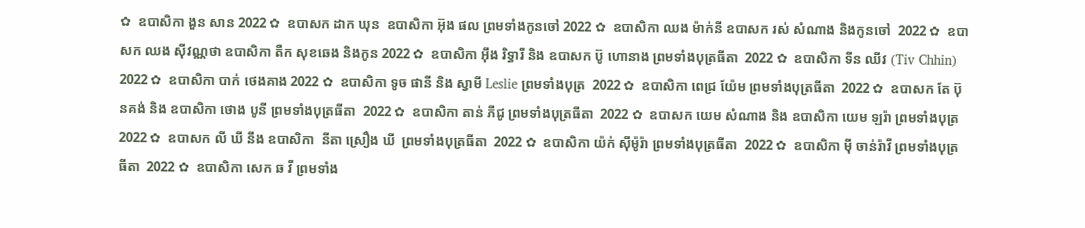✿  ឧបាសិកា ងួន សាន 2022 ✿  ឧបាសក ដាក ឃុន  ឧបាសិកា អ៊ុង ផល ព្រមទាំងកូនចៅ 2022 ✿  ឧបាសិកា ឈង ម៉ាក់នី ឧបាសក រស់ សំណាង និងកូនចៅ  2022 ✿  ឧបាសក ឈង សុីវណ្ណថា ឧបាសិកា តឺក សុខឆេង និងកូន 2022 ✿  ឧបាសិកា អុឹង រិទ្ធារី និង ឧបាសក ប៊ូ ហោនាង ព្រមទាំងបុត្រធីតា  2022 ✿  ឧបាសិកា ទីន ឈីវ (Tiv Chhin)  2022 ✿  ឧបាសិកា បាក់ ថេងគាង 2022 ✿  ឧបាសិកា ទូច ផានី និង ស្វាមី Leslie ព្រមទាំងបុត្រ  2022 ✿  ឧបាសិកា ពេជ្រ យ៉ែម ព្រមទាំងបុត្រធីតា  2022 ✿  ឧបាសក តែ ប៊ុនគង់ និង ឧបាសិកា ថោង បូនី ព្រមទាំងបុត្រធីតា  2022 ✿  ឧបាសិកា តាន់ ភីជូ ព្រមទាំងបុត្រធីតា  2022 ✿  ឧបាសក យេម សំណាង និង ឧបាសិកា យេម ឡរ៉ា ព្រមទាំងបុត្រ  2022 ✿  ឧបាសក លី ឃី នឹង ឧបាសិកា  នីតា ស្រឿង ឃី  ព្រមទាំងបុត្រធីតា  2022 ✿  ឧបាសិកា យ៉ក់ សុីម៉ូរ៉ា ព្រមទាំងបុត្រធីតា  2022 ✿  ឧបាសិកា មុី ចាន់រ៉ាវី ព្រមទាំងបុត្រធីតា  2022 ✿  ឧបាសិកា សេក ឆ វី ព្រមទាំង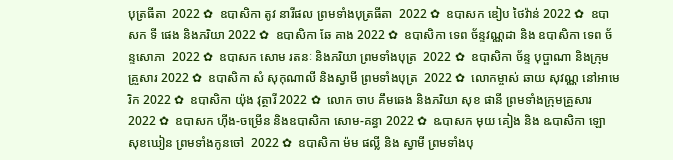បុត្រធីតា  2022 ✿  ឧបាសិកា តូវ នារីផល ព្រមទាំងបុត្រធីតា  2022 ✿  ឧបាសក ឌៀប ថៃវ៉ាន់ 2022 ✿  ឧបាសក ទី ផេង និងភរិយា 2022 ✿  ឧបាសិកា ឆែ គាង 2022 ✿  ឧបាសិកា ទេព ច័ន្ទវណ្ណដា និង ឧបាសិកា ទេព ច័ន្ទសោភា  2022 ✿  ឧបាសក សោម រតនៈ និងភរិយា ព្រមទាំងបុត្រ  2022 ✿  ឧបាសិកា ច័ន្ទ បុប្ផាណា និងក្រុមគ្រួសារ 2022 ✿  ឧបាសិកា សំ សុកុណាលី និងស្វាមី ព្រមទាំងបុត្រ  2022 ✿  លោកម្ចាស់ ឆាយ សុវណ្ណ នៅអាមេរិក 2022 ✿  ឧបាសិកា យ៉ុង វុត្ថារី 2022 ✿  លោក ចាប គឹមឆេង និងភរិយា សុខ ផានី ព្រមទាំងក្រុមគ្រួសារ 2022 ✿  ឧបាសក ហ៊ីង-ចម្រើន និងឧបាសិកា សោម-គន្ធា 2022 ✿  ឩបាសក មុយ គៀង និង ឩបាសិកា ឡោ សុខឃៀន ព្រមទាំងកូនចៅ  2022 ✿  ឧបាសិកា ម៉ម ផល្លី និង ស្វាមី ព្រមទាំងបុ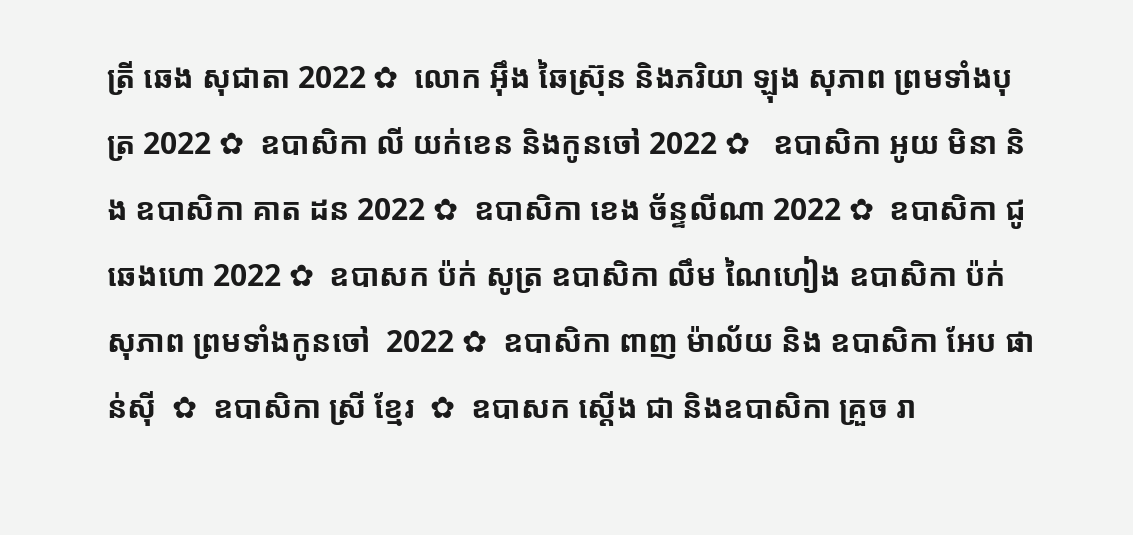ត្រី ឆេង សុជាតា 2022 ✿  លោក អ៊ឹង ឆៃស្រ៊ុន និងភរិយា ឡុង សុភាព ព្រមទាំងបុត្រ 2022 ✿  ឧបាសិកា លី យក់ខេន និងកូនចៅ 2022 ✿   ឧបាសិកា អូយ មិនា និង ឧបាសិកា គាត ដន 2022 ✿  ឧបាសិកា ខេង ច័ន្ទលីណា 2022 ✿  ឧបាសិកា ជូ ឆេងហោ 2022 ✿  ឧបាសក ប៉ក់ សូត្រ ឧបាសិកា លឹម ណៃហៀង ឧបាសិកា ប៉ក់ សុភាព ព្រមទាំងកូនចៅ  2022 ✿  ឧបាសិកា ពាញ ម៉ាល័យ និង ឧបាសិកា អែប ផាន់ស៊ី  ✿  ឧបាសិកា ស្រី ខ្មែរ  ✿  ឧបាសក ស្តើង ជា និងឧបាសិកា គ្រួច រា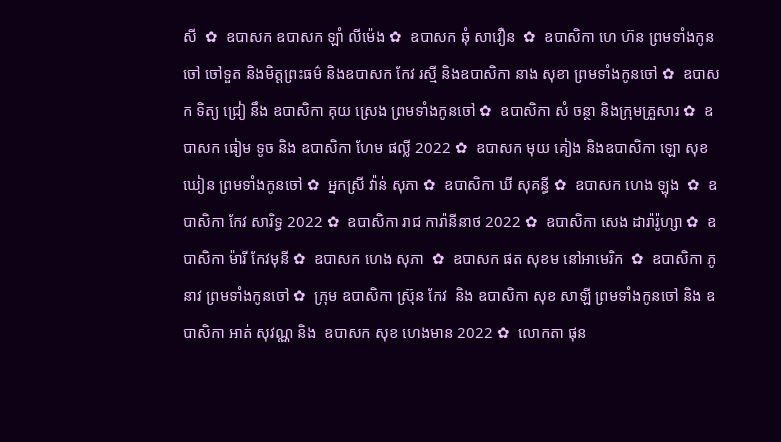សី  ✿  ឧបាសក ឧបាសក ឡាំ លីម៉េង ✿  ឧបាសក ឆុំ សាវឿន  ✿  ឧបាសិកា ហេ ហ៊ន ព្រមទាំងកូនចៅ ចៅទួត និងមិត្តព្រះធម៌ និងឧបាសក កែវ រស្មី និងឧបាសិកា នាង សុខា ព្រមទាំងកូនចៅ ✿  ឧបាសក ទិត្យ ជ្រៀ នឹង ឧបាសិកា គុយ ស្រេង ព្រមទាំងកូនចៅ ✿  ឧបាសិកា សំ ចន្ថា និងក្រុមគ្រួសារ ✿  ឧបាសក ធៀម ទូច និង ឧបាសិកា ហែម ផល្លី 2022 ✿  ឧបាសក មុយ គៀង និងឧបាសិកា ឡោ សុខឃៀន ព្រមទាំងកូនចៅ ✿  អ្នកស្រី វ៉ាន់ សុភា ✿  ឧបាសិកា ឃី សុគន្ធី ✿  ឧបាសក ហេង ឡុង  ✿  ឧបាសិកា កែវ សារិទ្ធ 2022 ✿  ឧបាសិកា រាជ ការ៉ានីនាថ 2022 ✿  ឧបាសិកា សេង ដារ៉ារ៉ូហ្សា ✿  ឧបាសិកា ម៉ារី កែវមុនី ✿  ឧបាសក ហេង សុភា  ✿  ឧបាសក ផត សុខម នៅអាមេរិក  ✿  ឧបាសិកា ភូ នាវ ព្រមទាំងកូនចៅ ✿  ក្រុម ឧបាសិកា ស្រ៊ុន កែវ  និង ឧបាសិកា សុខ សាឡី ព្រមទាំងកូនចៅ និង ឧបាសិកា អាត់ សុវណ្ណ និង  ឧបាសក សុខ ហេងមាន 2022 ✿  លោកតា ផុន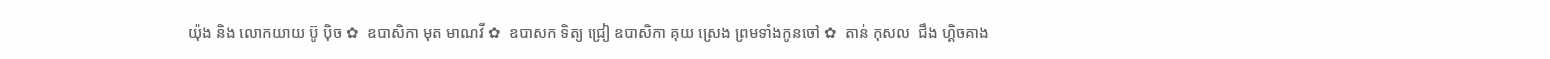យ៉ុង និង លោកយាយ ប៊ូ ប៉ិច ✿  ឧបាសិកា មុត មាណវី ✿  ឧបាសក ទិត្យ ជ្រៀ ឧបាសិកា គុយ ស្រេង ព្រមទាំងកូនចៅ ✿  តាន់ កុសល  ជឹង ហ្គិចគាង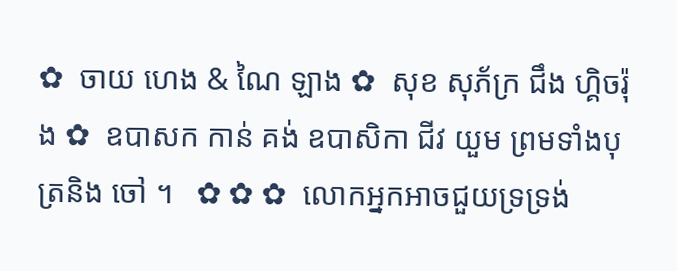✿  ចាយ ហេង & ណៃ ឡាង ✿  សុខ សុភ័ក្រ ជឹង ហ្គិចរ៉ុង ✿  ឧបាសក កាន់ គង់ ឧបាសិកា ជីវ យួម ព្រមទាំងបុត្រនិង ចៅ ។   ✿ ✿ ✿  លោកអ្នកអាចជួយទ្រទ្រង់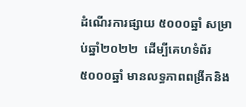ដំណើរការផ្សាយ ៥០០០ឆ្នាំ សម្រាប់ឆ្នាំ២០២២  ដើម្បីគេហទំព័រ៥០០០ឆ្នាំ មានលទ្ធភាពពង្រីកនិង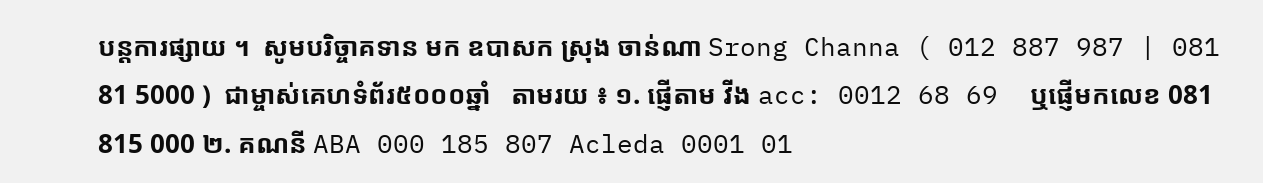បន្តការផ្សាយ ។  សូមបរិច្ចាគទាន មក ឧបាសក ស្រុង ចាន់ណា Srong Channa ( 012 887 987 | 081 81 5000 )  ជាម្ចាស់គេហទំព័រ៥០០០ឆ្នាំ   តាមរយ ៖ ១. ផ្ញើតាម វីង acc: 0012 68 69  ឬផ្ញើមកលេខ 081 815 000 ២. គណនី ABA 000 185 807 Acleda 0001 01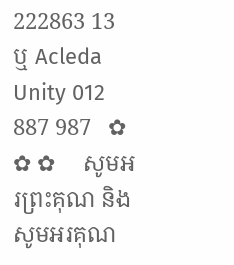222863 13 ឬ Acleda Unity 012 887 987   ✿ ✿ ✿     សូមអរព្រះគុណ និង សូមអរគុណ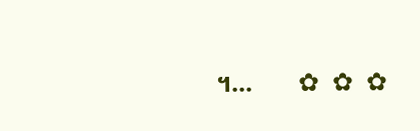។...       ✿  ✿  ✿